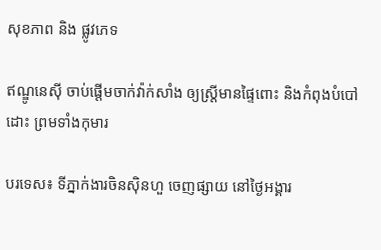សុខភាព និង ផ្លូវភេទ

ឥណ្ឌូនេស៊ី ចាប់ផ្តើមចាក់វ៉ាក់សាំង ឲ្យស្ត្រីមានផ្ទៃពោះ និងកំពុងបំបៅដោះ ព្រមទាំងកុមារ

បរទេស៖ ទីភ្នាក់ងារចិនស៊ិនហួ ចេញផ្សាយ នៅថ្ងៃអង្គារ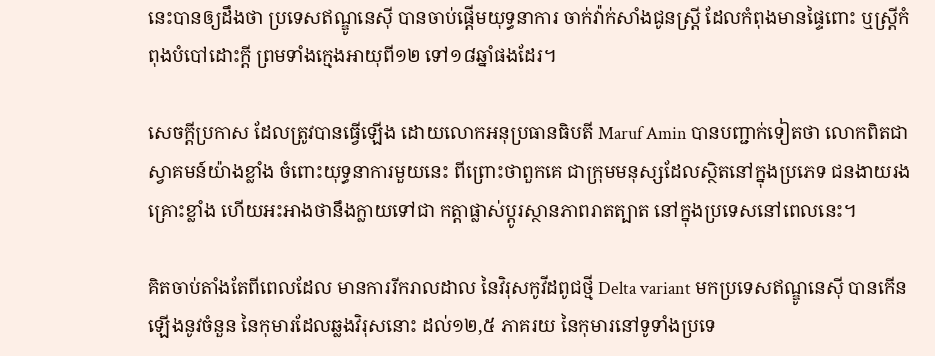នេះបានឲ្យដឹងថា ប្រទេសឥណ្ឌូនេស៊ី បានចាប់ផ្តើមយុទ្ធនាការ ចាក់វ៉ាក់សាំងជូនស្ត្រី ដែលកំពុងមានផ្ទៃពោះ ឬស្ត្រីកំពុងបំបៅដោះក្តី ព្រមទាំងក្មេងអាយុពី១២ ទៅ១៨ឆ្នាំផងដែរ។

សេចក្តីប្រកាស ដែលត្រូវបានធ្វើឡើង ដោយលោកអនុប្រធានធិបតី Maruf Amin បានបញ្ជាក់ទៀតថា លោកពិតជាស្វាគមន៍យ៉ាងខ្លាំង ចំពោះយុទ្ធនាការមួយនេះ ពីព្រោះថាពួកគេ ជាក្រុមមនុស្សដែលស្ថិតនៅក្នុងប្រភេទ ជនងាយរងគ្រោះខ្លាំង ហើយអះអាងថានឹងក្លាយទៅជា កត្តាផ្លាស់ប្តូរស្ថានភាពរាតត្បាត នៅក្នុងប្រទេសនៅពេលនេះ។

គិតចាប់តាំងតែពីពេលដែល មានការរីករាលដាល នៃវិរុសកូវីដពូជថ្មី Delta variant មកប្រទេសឥណ្ឌូនេស៊ី បានកើនឡើងនូវចំនួន នៃកុមារដែលឆ្លងវិរុសនោះ ដល់១២,៥ ភាគរយ នៃកុមារនៅទូទាំងប្រទេ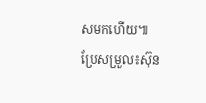សមកហើយ៕
ប្រែសម្រួល៖ស៊ុន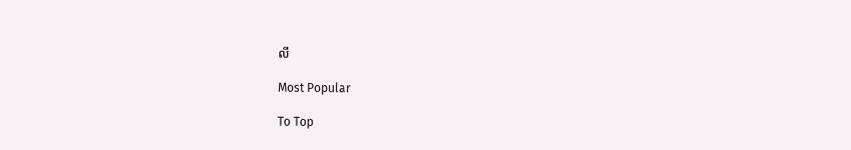លី

Most Popular

To Top